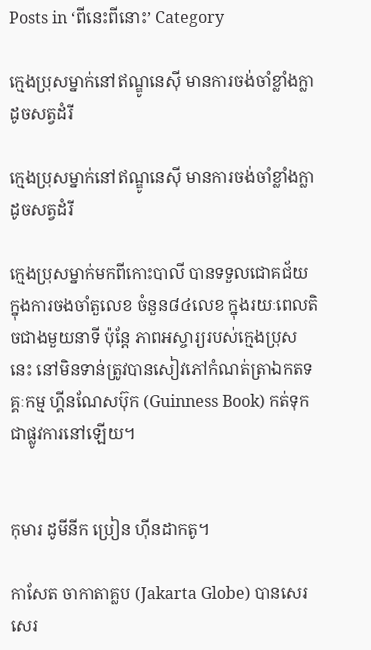Posts in ‘ពីនេះពីនោះ’ Category

ក្មេងប្រុសម្នាក់នៅឥណ្ឌូនេស៊ី មានការចង់ចាំខ្លាំងក្លា ដូចសត្វដំរី

ក្មេងប្រុសម្នាក់នៅឥណ្ឌូនេស៊ី មានការចង់ចាំខ្លាំងក្លា ដូចសត្វដំរី

ក្មេងប្រុសម្នាក់មកពីកោះបាលី បានទទួលជោគជ័យ ក្នុងការចងចាំតួលេខ ចំនួន៨៤លេខ ក្នុងរយៈពេលតិចជាងមួយនាទី ប៉ុន្តែ ភាពអស្ចារ្យរបស់ក្មេងប្រុសនេះ នៅមិនទាន់ត្រូវបានសៀវភៅកំណត់ត្រាឯកតទគ្គៈកម្ម ហ្គីនណែសប៊ុក (Guinness Book) កត់ទុកជាផ្លូវការនៅឡើយ។


កុមារ ដូមីនីក ប្រៀន ហ៊ីនដាកតូ។

កាសែត ចាកាតាគ្លប (Jakarta Globe) បានសេរសេរ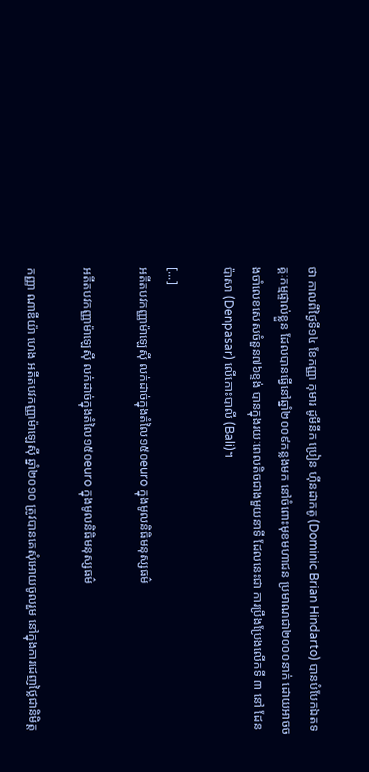ថា កាលពីថ្ងៃទី១៤ ខែកញ្ញា កុមារ ដូមីនីក ប្រៀន ហ៊ីនដាកតូ (Dominic Brian Hindarto) បានបំបែកឯតទគ្គៈកម្មផ្ទាល់ខ្លួន ដែលបានធ្វើនៅឆ្នាំ២០០៩កន្លងមក នៅចំពោះមុខមហាជន ប្រមាណជា២០០០នាក់ ដោយអាចចងចាំលេខសេសចំនួន៧៦ខ្ទង់ បានក្នុងរយៈពេលតិចជាងមួយនាទី ដែលនេះជា ការប្រឹងប្រែងលើកទី ៣ នៅ ដែនប៉ាសា (Denpasar) លើកោះបាលី (Bali)។

[...]
អតីតបវកញ្ញាម៉ាឡេស៊ី លក់ដាច់ក្នុងតំលៃ១៥០euro ក្នុងមូលនិធិមនុស្សធម៌

អតីតបវកញ្ញាម៉ាឡេស៊ី លក់ដាច់ក្នុងតំលៃ១៥០euro ក្នុងមូលនិធិមនុស្សធម៌

កញ្ញា ណាឌីយ៉ា ហេង អតីតបវកញ្ញាម៉ាឡេស៊ី ឆ្នាំ២០១០ ត្រូវបានគេសុំអោយចូលរួម នៅក្នុងការដេញថ្លៃជានិមិត្ត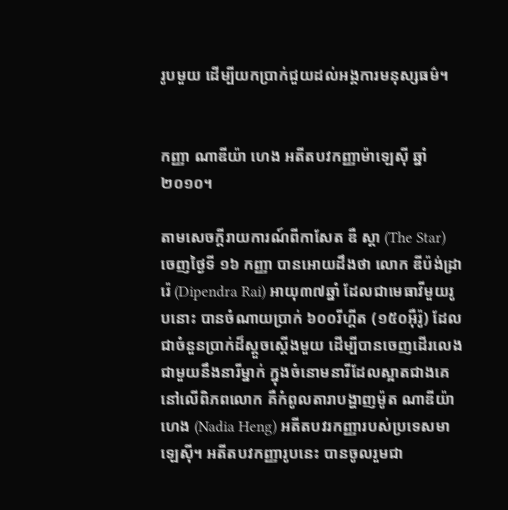រូបមួយ ដើម្បីយកប្រាក់ជួយដល់អង្គការមនុស្សធម៌។


កញ្ញា ណាឌីយ៉ា ហេង អតីតបវកញ្ញាម៉ាឡេស៊ី ឆ្នាំ២០១០។

តាមសេចក្ដីរាយការណ៍ពីកាសែត ឌឺ ស្តា (The Star) ចេញថ្ងៃទី ១៦ កញ្ញា បានអោយដឹងថា លោក ឌីប៉ង់ដ្រា រ៉េ (Dipendra Rai) អាយុ៣៧ឆ្នាំ ដែលជាមេធាវីមួយរូបនោះ បានចំណាយប្រាក់ ៦០០រីហ្គីត (១៥០អ៊ឺរ៉ូ) ដែលជាចំនួនប្រាក់ដ៏ស្ដួចស្ដើងមួយ ដើម្បីបានចេញដើរលេងជាមួយនឹងនារីម្នាក់ ក្នុងចំនោមនារីដែលស្អាតជាងគេនៅលើពិភពលោក គឺកំពូលតារាបង្ហាញម៉ូត ណាឌីយ៉ា ហេង (Nadia Heng) អតីតបវរកញ្ញារបស់ប្រទេសមាឡេស៊ី។ អតីតបវកញ្ញារូបនេះ បានចូលរួមជា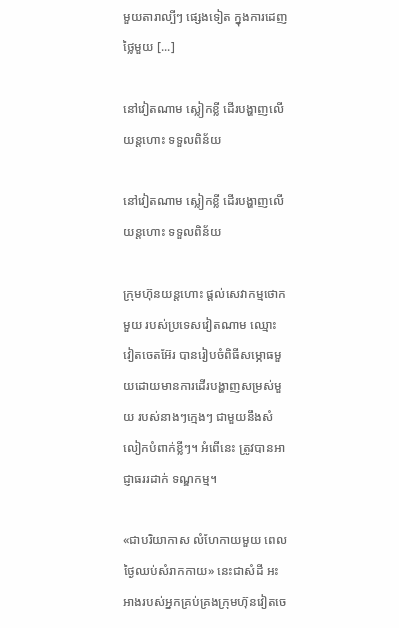មួយតារាល្បីៗ ផ្សេងទៀត ក្នុងការដេញថ្លៃមួយ [...]

នៅវៀតណាម ស្លៀកខ្លី ដើរបង្ហាញលើយន្ដហោះ ទទួលពិន័យ

នៅវៀតណាម ស្លៀកខ្លី ដើរបង្ហាញលើយន្ដហោះ ទទួលពិន័យ

ក្រុមហ៊ុនយន្តហោះ ផ្ដល់សេវាកម្មថោកមួយ របស់ប្រទេសវៀតណាម ឈ្មោះ វៀតចេតអ៊ែរ បានរៀបចំពិធីសម្ភោធមួយដោយមានការដើរបង្ហាញសម្រស់មួយ របស់នាងៗក្មេងៗ ជាមួយនឹងសំលៀកបំពាក់ខ្លីៗ។ អំពើនេះ ត្រូវបានអាជ្ញាធររដាក់ ទណ្ឌកម្ម។

«ជាបរិយាកាស លំហែកាយមួយ ពេលថ្ងៃឈប់សំរាកកាយ» នេះជាសំដី អះអាងរបស់អ្នកគ្រប់គ្រងក្រុមហ៊ុនវៀតចេ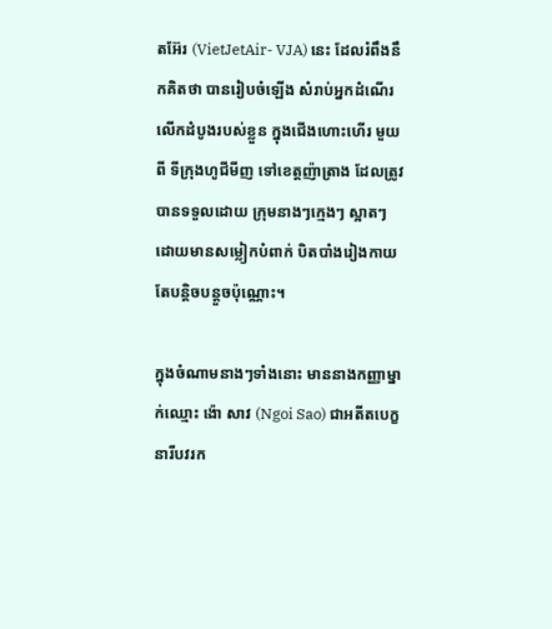តអ៊ែរ (VietJetAir- VJA) នេះ ដែលរំពឹងនឹកគិតថា បានរៀបចំឡើង សំរាប់អ្នកដំណើរ លើកដំបូងរបស់ខ្លួន ក្នុងជើងហោះហើរ មួយពី ទីក្រុងហូជីមីញ ទៅខេត្តញ៉ាត្រាង ដែលត្រូវបានទទួលដោយ ក្រុមនាងៗក្មេងៗ ស្អាតៗ ដោយមានសម្លៀកបំពាក់ បិតបាំងរៀងកាយ តែបន្ដិចបន្តួចប៉ុណ្ណោះ។

ក្នុងចំណាមនាងៗទាំងនោះ មាននាងកញ្ញាម្នាក់ឈ្មោះ ង៉ោ សាវ (Ngoi Sao) ជាអតីតបេក្ខនារីបវរក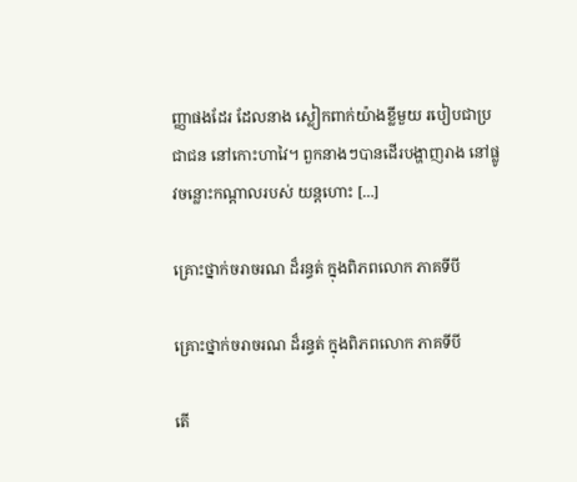ញ្ញាផងដែរ ដែលនាង ស្លៀកពាក់យ៉ាងខ្លីមួយ របៀបជាប្រជាជន នៅកោះហាវៃ។ ពួកនាងៗបានដើរបង្ហាញរាង នៅផ្លូវចន្លោះកណ្ដាលរបស់ យន្ដហោះ [...]

គ្រោះថ្នាក់ចរាចរណ ដ៏រន្ធត់ ក្នុងពិភពលោក ភាគទីបី

គ្រោះថ្នាក់ចរាចរណ ដ៏រន្ធត់ ក្នុងពិភពលោក ភាគទីបី

តើ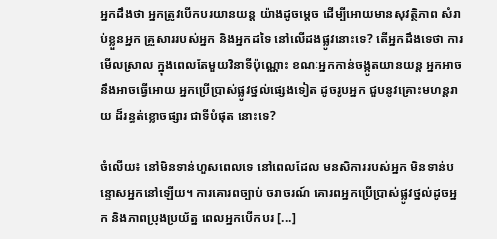អ្នកដឹងថា អ្នកត្រូវបើកបរយានយន្ដ យ៉ាងដូចម្ដេច ដើម្បីអោយមានសុវត្ថិភាព សំរាប់ខ្លួនអ្នក គ្រួសាររបស់អ្នក និងអ្នកដទៃ នៅលើដងផ្លូវនោះទេ? តើអ្នកដឹងទេថា ការមើលស្រាល ក្នុងពេលតែមួយវិនាទីប៉ុណ្ណោះ ខណៈអ្នកកាន់ចង្កូតយានយន្ដ អ្នកអាចនឹងអាចធ្វើអោយ អ្នកប្រើប្រាស់ផ្លូវថ្នល់ផ្សេងទៀត ដូចរូបអ្នក ជួបនូវគ្រោះមហន្តរាយ ដ៏រន្ធត់ខ្លោចផ្សារ ជាទីបំផុត នោះទេ?

ចំលើយ៖ នៅមិនទាន់ហួសពេលទេ នៅពេលដែល មនសិការរបស់អ្នក មិនទាន់បន្ទោសអ្នកនៅឡើយ។ ការគោរពច្បាប់ ចរាចរណ៍ គោរពអ្នកប្រើប្រាស់ផ្លូវថ្នល់ដូចអ្នក និងភាពប្រុងប្រយ័ត្ន ពេលអ្នកបើកបរ [...]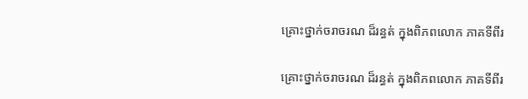គ្រោះថ្នាក់ចរាចរណ ដ៏រន្ធត់ ក្នុងពិភពលោក ភាគទីពីរ

គ្រោះថ្នាក់ចរាចរណ ដ៏រន្ធត់ ក្នុងពិភពលោក ភាគទីពីរ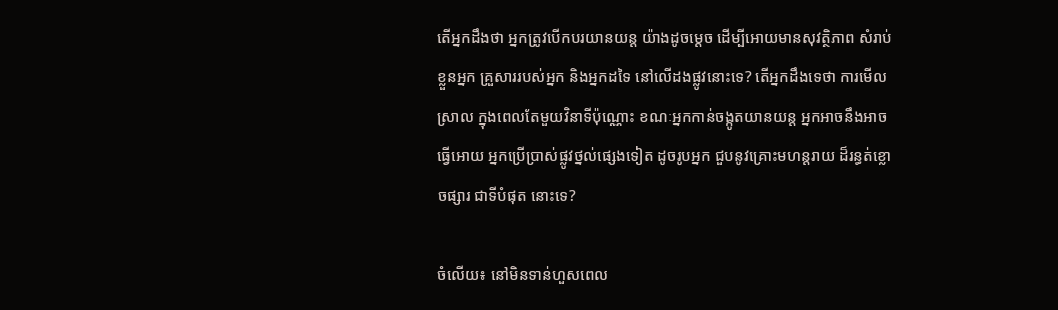តើអ្នកដឹងថា អ្នកត្រូវបើកបរយានយន្ដ យ៉ាងដូចម្ដេច ដើម្បីអោយមានសុវត្ថិភាព សំរាប់ខ្លួនអ្នក គ្រួសាររបស់អ្នក និងអ្នកដទៃ នៅលើដងផ្លូវនោះទេ? តើអ្នកដឹងទេថា ការមើលស្រាល ក្នុងពេលតែមួយវិនាទីប៉ុណ្ណោះ ខណៈអ្នកកាន់ចង្កូតយានយន្ដ អ្នកអាចនឹងអាចធ្វើអោយ អ្នកប្រើប្រាស់ផ្លូវថ្នល់ផ្សេងទៀត ដូចរូបអ្នក ជួបនូវគ្រោះមហន្តរាយ ដ៏រន្ធត់ខ្លោចផ្សារ ជាទីបំផុត នោះទេ?

ចំលើយ៖ នៅមិនទាន់ហួសពេល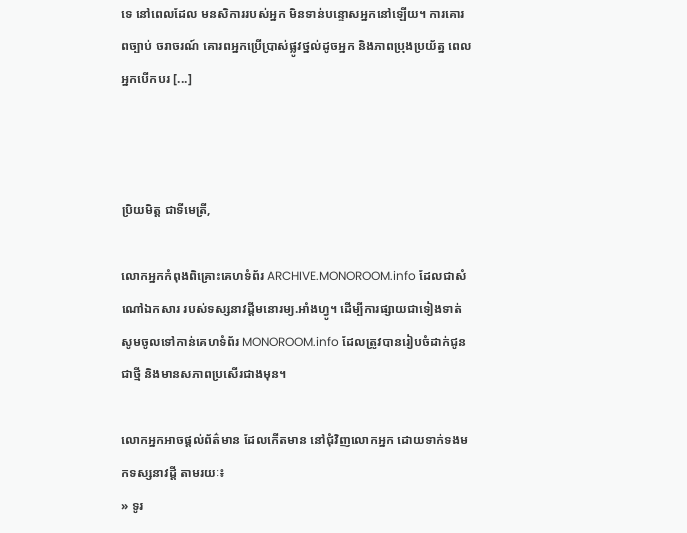ទេ នៅពេលដែល មនសិការរបស់អ្នក មិនទាន់បន្ទោសអ្នកនៅឡើយ។ ការគោរពច្បាប់ ចរាចរណ៍ គោរពអ្នកប្រើប្រាស់ផ្លូវថ្នល់ដូចអ្នក និងភាពប្រុងប្រយ័ត្ន ពេលអ្នកបើកបរ [...]



ប្រិយមិត្ត ជាទីមេត្រី,

លោកអ្នកកំពុងពិគ្រោះគេហទំព័រ ARCHIVE.MONOROOM.info ដែលជាសំណៅឯកសារ របស់ទស្សនាវដ្ដីមនោរម្យ.អាំងហ្វូ។ ដើម្បីការផ្សាយជាទៀងទាត់ សូមចូលទៅកាន់គេហទំព័រ MONOROOM.info ដែលត្រូវបានរៀបចំដាក់ជូន ជាថ្មី និងមានសភាពប្រសើរជាងមុន។

លោកអ្នកអាចផ្ដល់ព័ត៌មាន ដែលកើតមាន នៅជុំវិញលោកអ្នក ដោយទាក់ទងមកទស្សនាវដ្ដី តាមរយៈ៖
» ទូរ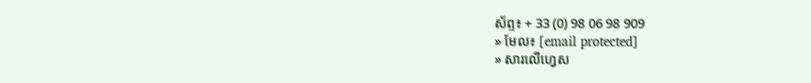ស័ព្ទ៖ + 33 (0) 98 06 98 909
» មែល៖ [email protected]
» សារលើហ្វេស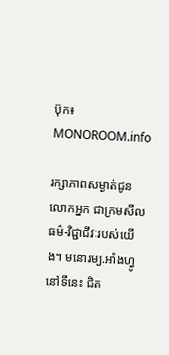ប៊ុក៖ MONOROOM.info

រក្សាភាពសម្ងាត់ជូនលោកអ្នក ជាក្រមសីលធម៌-វិជ្ជាជីវៈរបស់យើង។ មនោរម្យ.អាំងហ្វូ នៅទីនេះ ជិត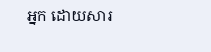អ្នក ដោយសារ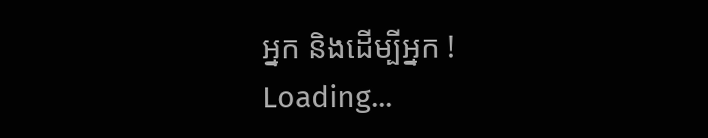អ្នក និងដើម្បីអ្នក !
Loading...